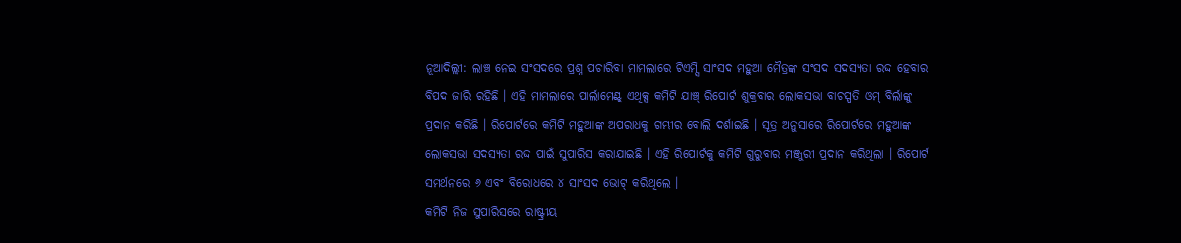ନୂଆଦିଲ୍ଲୀ: ଲାଞ୍ଚ ନେଇ ସଂସଦରେ ପ୍ରଶ୍ନ ପଚାରିବା ମାମଲାରେ ଟିଏମ୍ସି ସାଂସଦ ମହୁଆ ମୈତ୍ରଙ୍କ ସଂସଦ ସଦସ୍ୟତା ରଦ୍ଦ ହେବାର ବିପଦ ଜାରି ରହିଛି । ଏହି ମାମଲାରେ ପାର୍ଲାମେଣ୍ଟ୍ ଏଥିକ୍ସ କମିଟି ଯାଞ୍ଚ୍ ରିପୋର୍ଟ ଶୁକ୍ରବାର ଲୋକସଭା ବାଚସ୍ପତି ଓମ୍ ବିର୍ଲାଙ୍କୁ ପ୍ରଦାନ କରିଛି । ରିପୋର୍ଟରେ କମିଟି ମହୁଆଙ୍କ ଅପରାଧକୁ ଗମ୍ଭୀର ବୋଲି ଦର୍ଶାଇଛି । ସୂତ୍ର ଅନୁସାରେ ରିପୋର୍ଟରେ ମହୁଆଙ୍କ ଲୋକସଭା ସଦସ୍ୟତା ରଦ୍ଦ ପାଇଁ ସୁପାରିସ କରାଯାଇଛି । ଏହି ରିପୋର୍ଟକୁ କମିଟି ଗୁରୁବାର ମଞ୍ଜୁରୀ ପ୍ରଦାନ କରିଥିଲା । ରିପୋର୍ଟ ସମର୍ଥନରେ ୬ ଏବଂ ବିରୋଧରେ ୪ ସାଂସଦ ଭୋଟ୍ କରିଥିଲେ ।
କମିଟି ନିଜ ସୁପାରିସରେ ରାଷ୍ଟ୍ରୀୟ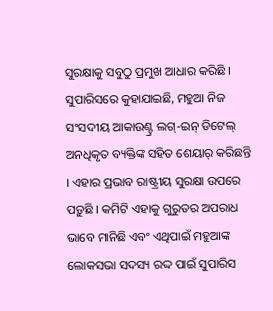ସୁରକ୍ଷାକୁ ସବୁଠୁ ପ୍ରମୁଖ ଆଧାର କରିଛି । ସୁପାରିସରେ କୁହାଯାଇଛି, ମହୁଆ ନିଜ ସଂସଦୀୟ ଆକାଉଣ୍ଟ୍ର ଲଗ୍-ଇନ୍ ଡିଟେଲ୍ ଅନଧିକୃତ ବ୍ୟକ୍ତିଙ୍କ ସହିତ ଶେୟାର୍ କରିଛନ୍ତି । ଏହାର ପ୍ରଭାବ ରାଷ୍ଟ୍ରୀୟ ସୁରକ୍ଷା ଉପରେ ପଡ଼ୁଛି । କମିଟି ଏହାକୁ ଗୁରୁତର ଅପରାଧ ଭାବେ ମାନିଛି ଏବଂ ଏଥିପାଇଁ ମହୁଆଙ୍କ ଲୋକସଭା ସଦସ୍ୟ ରଦ୍ଦ ପାଇଁ ସୁପାରିସ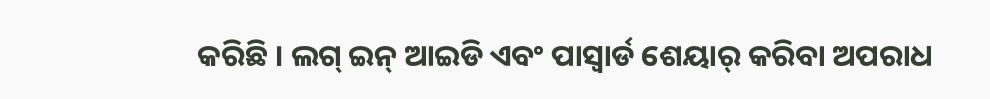କରିଛି । ଲଗ୍ ଇନ୍ ଆଇଡି ଏବଂ ପାସ୍ୱାର୍ଡ ଶେୟାର୍ କରିବା ଅପରାଧ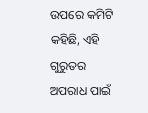ଉପରେ କମିଟି କହିଛି, ଏହି ଗୁରୁତର ଅପରାଧ ପାଇଁ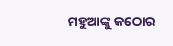ମହୁଆଙ୍କୁ କଠୋର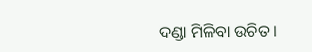ଦଣ୍ଡା ମିଳିବା ଉଚିତ ।